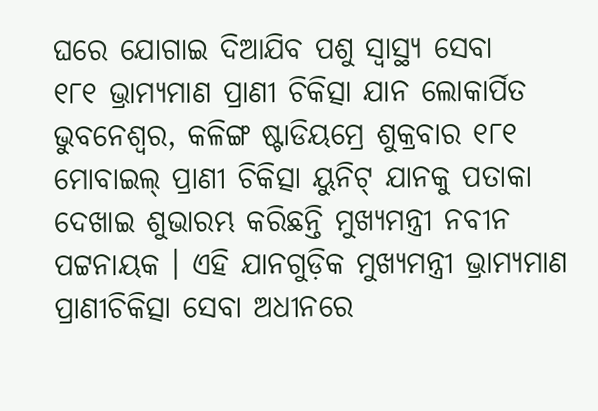ଘରେ ଯୋଗାଇ ଦିଆଯିବ ପଶୁ ସ୍ୱାସ୍ଥ୍ୟ ସେବା
୧୮୧ ଭ୍ରାମ୍ୟମାଣ ପ୍ରାଣୀ ଚିକିତ୍ସା ଯାନ ଲୋକାର୍ପିତ
ଭୁବନେଶ୍ୱର, କଳିଙ୍ଗ ଷ୍ଟାଡିୟମ୍ରେ ଶୁକ୍ରବାର ୧୮୧ ମୋବାଇଲ୍ ପ୍ରାଣୀ ଚିକିତ୍ସା ୟୁନିଟ୍ ଯାନକୁ ପତାକା ଦେଖାଇ ଶୁଭାରମ୍ଭ କରିଛନ୍ତି ମୁଖ୍ୟମନ୍ତ୍ରୀ ନବୀନ ପଟ୍ଟନାୟକ । ଏହି ଯାନଗୁଡ଼ିକ ମୁଖ୍ୟମନ୍ତ୍ରୀ ଭ୍ରାମ୍ୟମାଣ ପ୍ରାଣୀଚିକିତ୍ସା ସେବା ଅଧୀନରେ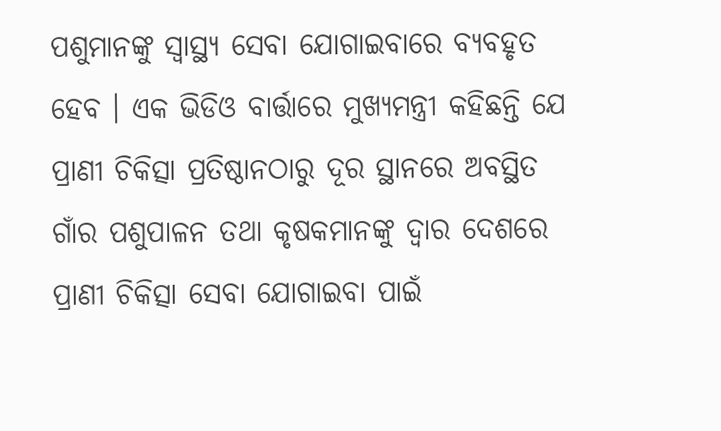ପଶୁମାନଙ୍କୁ ସ୍ୱାସ୍ଥ୍ୟ ସେବା ଯୋଗାଇବାରେ ବ୍ୟବହୃତ ହେବ । ଏକ ଭିଡିଓ ବାର୍ତ୍ତାରେ ମୁଖ୍ୟମନ୍ତ୍ରୀ କହିଛନ୍ତି ଯେ ପ୍ରାଣୀ ଚିକିତ୍ସା ପ୍ରତିଷ୍ଠାନଠାରୁ ଦୂର ସ୍ଥାନରେ ଅବସ୍ଥିତ ଗାଁର ପଶୁପାଳନ ତଥା କୃଷକମାନଙ୍କୁ ଦ୍ୱାର ଦେଶରେ ପ୍ରାଣୀ ଚିକିତ୍ସା ସେବା ଯୋଗାଇବା ପାଇଁ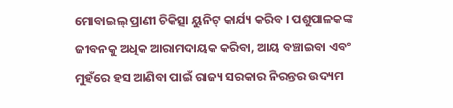ମୋବାଇଲ୍ ପ୍ରାଣୀ ଚିକିତ୍ସା ୟୁନିଟ୍ କାର୍ଯ୍ୟ କରିବ । ପଶୁପାଳକଙ୍କ ଜୀବନକୁ ଅଧିକ ଆରାମଦାୟକ କରିବା, ଆୟ ବଞ୍ଚାଇବା ଏବଂ ମୁହଁରେ ହସ ଆଣିବା ପାଇଁ ରାଜ୍ୟ ସରକାର ନିରନ୍ତର ଉଦ୍ୟମ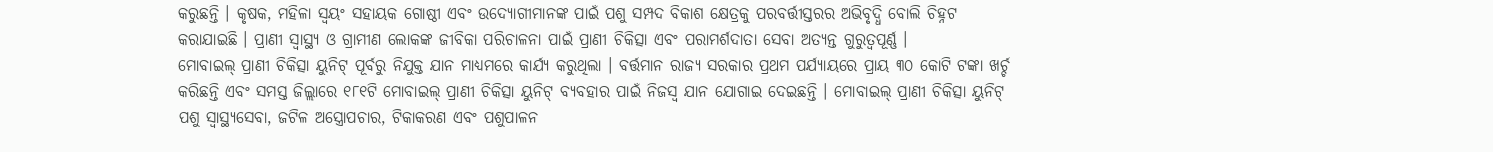କରୁଛନ୍ତି । କୃଷକ, ମହିଳା ସ୍ୱୟଂ ସହାୟକ ଗୋଷ୍ଠୀ ଏବଂ ଉଦ୍ୟୋଗୀମାନଙ୍କ ପାଇଁ ପଶୁ ସମ୍ପଦ ବିକାଶ କ୍ଷେତ୍ରକୁ ପରବର୍ତ୍ତୀସ୍ତରର ଅଭିବୃଦ୍ଧି ବୋଲି ଚିହ୍ନଟ କରାଯାଇଛି । ପ୍ରାଣୀ ସ୍ୱାସ୍ଥ୍ୟ ଓ ଗ୍ରାମୀଣ ଲୋକଙ୍କ ଜୀବିକା ପରିଚାଳନା ପାଇଁ ପ୍ରାଣୀ ଚିକିତ୍ସା ଏବଂ ପରାମର୍ଶଦାତା ସେବା ଅତ୍ୟନ୍ତ ଗୁରୁତ୍ୱପୂର୍ଣ୍ଣ ।
ମୋବାଇଲ୍ ପ୍ରାଣୀ ଚିକିତ୍ସା ୟୁନିଟ୍ ପୂର୍ବରୁ ନିଯୁକ୍ତ ଯାନ ମାଧ୍ୟମରେ କାର୍ଯ୍ୟ କରୁଥିଲା । ବର୍ତ୍ତମାନ ରାଜ୍ୟ ସରକାର ପ୍ରଥମ ପର୍ଯ୍ୟାୟରେ ପ୍ରାୟ ୩୦ କୋଟି ଟଙ୍କା ଖର୍ଚ୍ଚ କରିଛନ୍ତି ଏବଂ ସମସ୍ତ ଜିଲ୍ଲାରେ ୧୮୧ଟି ମୋବାଇଲ୍ ପ୍ରାଣୀ ଚିକିତ୍ସା ୟୁନିଟ୍ ବ୍ୟବହାର ପାଇଁ ନିଜସ୍ୱ ଯାନ ଯୋଗାଇ ଦେଇଛନ୍ତି । ମୋବାଇଲ୍ ପ୍ରାଣୀ ଚିକିତ୍ସା ୟୁନିଟ୍ ପଶୁ ସ୍ୱାସ୍ଥ୍ୟସେବା, ଜଟିଳ ଅସ୍ତ୍ରୋପଚାର, ଟିକାକରଣ ଏବଂ ପଶୁପାଳନ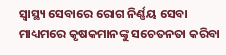ସ୍ୱାସ୍ଥ୍ୟ ସେବାରେ ରୋଗ ନିର୍ଣ୍ଣୟ ସେବା ମାଧ୍ୟମରେ କୃଷକମାନଙ୍କୁ ସଚେତନତା କରିବା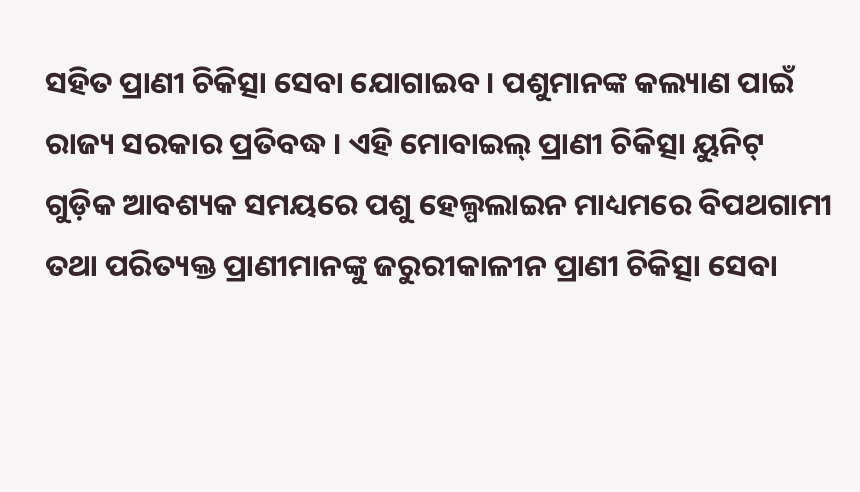ସହିତ ପ୍ରାଣୀ ଚିକିତ୍ସା ସେବା ଯୋଗାଇବ । ପଶୁମାନଙ୍କ କଲ୍ୟାଣ ପାଇଁ ରାଜ୍ୟ ସରକାର ପ୍ରତିବଦ୍ଧ । ଏହି ମୋବାଇଲ୍ ପ୍ରାଣୀ ଚିକିତ୍ସା ୟୁନିଟ୍ ଗୁଡ଼ିକ ଆବଶ୍ୟକ ସମୟରେ ପଶୁ ହେଲ୍ପଲାଇନ ମାଧ୍ୟମରେ ବିପଥଗାମୀ ତଥା ପରିତ୍ୟକ୍ତ ପ୍ରାଣୀମାନଙ୍କୁ ଜରୁରୀକାଳୀନ ପ୍ରାଣୀ ଚିକିତ୍ସା ସେବା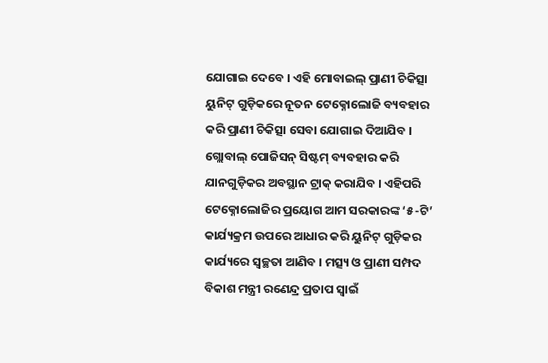ଯୋଗାଇ ଦେବେ । ଏହି ମୋବାଇଲ୍ ପ୍ରାଣୀ ଚିକିତ୍ସା ୟୁନିଟ୍ ଗୁଡ଼ିକରେ ନୂତନ ଟେକ୍ନୋଲୋଜି ବ୍ୟବହାର କରି ପ୍ରାଣୀ ଚିକିତ୍ସା ସେବା ଯୋଗାଇ ଦିଆଯିବ । ଗ୍ଲୋବାଲ୍ ପୋଜିସନ୍ ସିଷ୍ଟମ୍ ବ୍ୟବହାର କରି ଯାନଗୁଡ଼ିକର ଅବସ୍ଥାନ ଟ୍ରାକ୍ କରାଯିବ । ଏହିପରି ଟେକ୍ନୋଲୋଜିର ପ୍ରୟୋଗ ଆମ ସରକାରଙ୍କ ‘୫-ଟି’ କାର୍ଯ୍ୟକ୍ରମ ଉପରେ ଆଧାର କରି ୟୁନିଟ୍ ଗୁଡ଼ିକର କାର୍ଯ୍ୟରେ ସ୍ୱଚ୍ଛତା ଆଣିବ । ମତ୍ସ୍ୟ ଓ ପ୍ରାଣୀ ସମ୍ପଦ ବିକାଶ ମନ୍ତ୍ରୀ ରଣେନ୍ଦ୍ର ପ୍ରତାପ ସ୍ୱାଇଁ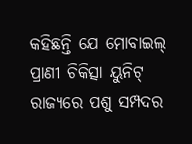କହିଛନ୍ତି ଯେ ମୋବାଇଲ୍ ପ୍ରାଣୀ ଚିକିତ୍ସା ୟୁନିଟ୍ ରାଜ୍ୟରେ ପଶୁ ସମ୍ପଦର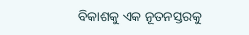ବିକାଶକୁ ଏକ ନୂତନସ୍ତରକୁ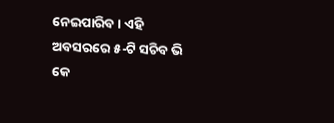ନେଇପାରିବ । ଏହି ଅବସରରେ ୫-ଟି ସଚିବ ଭି କେ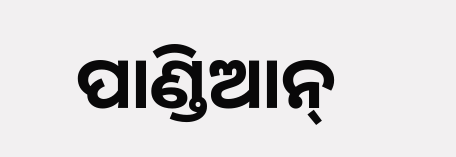ପାଣ୍ଡିଆନ୍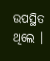ଉପସ୍ଥିତ ଥିଲେ ।